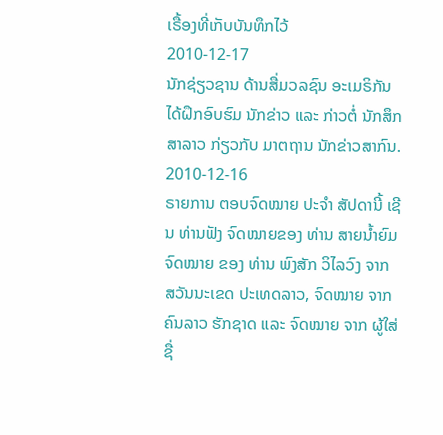ເຣື້ອງທີ່ເກັບບັນທຶກໄວ້
2010-12-17
ນັກຊ່ຽວຊານ ດ້ານສື່ມວລຊົນ ອະເມຣິກັນ ໄດ້ຝຶກອົບຮົມ ນັກຂ່າວ ແລະ ກ່າວຕໍ່ ນັກສຶກສາລາວ ກ່ຽວກັບ ມາຕຖານ ນັກຂ່າວສາກົນ.
2010-12-16
ຣາຍການ ຕອບຈົດໝາຍ ປະຈໍາ ສັປດານີ້ ເຊີນ ທ່ານຟັງ ຈົດໝາຍຂອງ ທ່ານ ສາຍນໍ້າຍົມ ຈົດໝາຍ ຂອງ ທ່ານ ພົງສັກ ວິໄລວົງ ຈາກ ສວັນນະເຂດ ປະເທດລາວ, ຈົດໝາຍ ຈາກ ຄົນລາວ ຮັກຊາດ ແລະ ຈົດໝາຍ ຈາກ ຜູ້ໃສ່ຊື່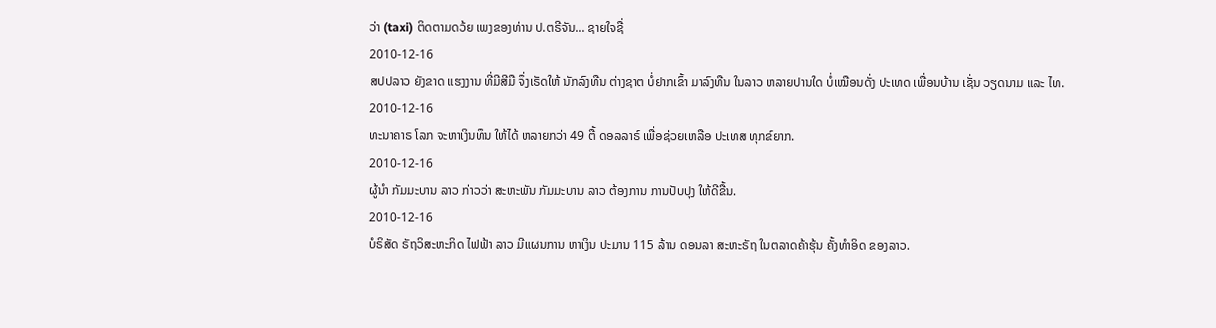ວ່າ (taxi) ຕິດຕາມດວ້ຍ ເພງຂອງທ່ານ ປ.ຕຣີຈັນ... ຊາຍໃຈຊື່
2010-12-16
ສປປລາວ ຍັງຂາດ ແຮງງານ ທີ່ມີສີມື ຈຶ່ງເຣັດໃຫ້ ນັກລົງທືນ ຕ່າງຊາຕ ບໍ່ຢາກເຂົ້າ ມາລົງທືນ ໃນລາວ ຫລາຍປານໃດ ບໍ່ເໝືອນດັ່ງ ປະເທດ ເພື່ອນບ້ານ ເຊັ່ນ ວຽດນາມ ແລະ ໄທ.
2010-12-16
ທະນາຄາຣ ໂລກ ຈະຫາເງິນທຶນ ໃຫ້ໄດ້ ຫລາຍກວ່າ 49 ຕື້ ດອລລາຣ໌ ເພື່ອຊ່ວຍເຫລືອ ປະເທສ ທຸກຂ໌ຍາກ.
2010-12-16
ຜູ້ນໍາ ກັມມະບານ ລາວ ກ່າວວ່າ ສະຫະພັນ ກັມມະບານ ລາວ ຕ້ອງການ ການປັບປຸງ ໃຫ້ດີຂື້ນ.
2010-12-16
ບໍຣິສັດ ຣັຖວິສະຫະກິດ ໄຟຟ້າ ລາວ ມີແຜນການ ຫາເງິນ ປະມານ 115 ລ້ານ ດອນລາ ສະຫະຣັຖ ໃນຕລາດຄ້າຮຸ້ນ ຄັ້ງທໍາອິດ ຂອງລາວ.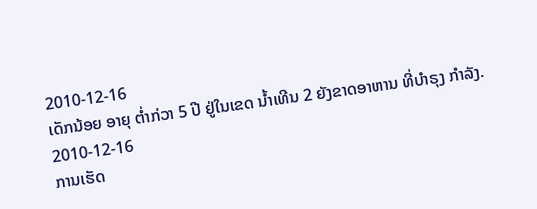2010-12-16
ເດັກນ້ອຍ ອາຍຸ ຕໍ່າກ່ວາ 5 ປີ ຢູ່ໃນເຂດ ນໍ້າເທີນ 2 ຍັງຂາດອາຫານ ທີ່ບໍາຣຸງ ກໍາລັງ.
2010-12-16
ການເຮັດ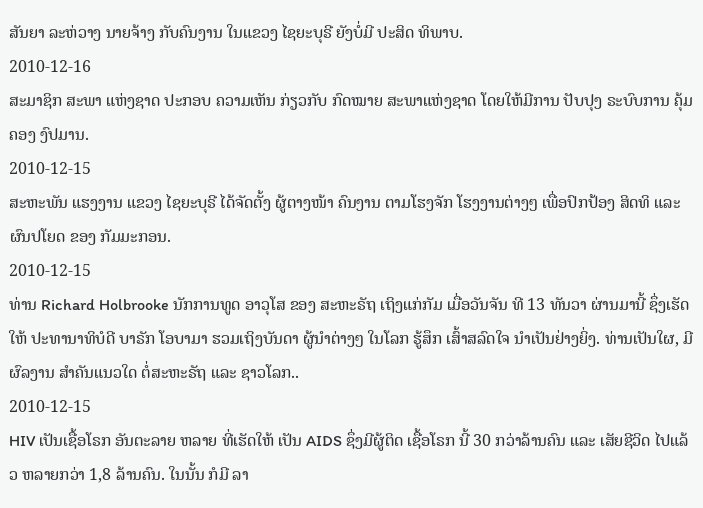ສັນຍາ ລະຫ່ວາງ ນາຍຈ້າງ ກັບຄົນງານ ໃນແຂວງ ໄຊຍະບຸຣີ ຍັງບໍ່ມີ ປະສິດ ທິພາບ.
2010-12-16
ສະມາຊິກ ສະພາ ແຫ່ງຊາດ ປະກອບ ຄວາມເຫັນ ກ່ຽວກັບ ກົດໝາຍ ສະພາແຫ່ງຊາດ ໂດຍໃຫ້ມີການ ປັບປຸງ ຣະບົບການ ຄຸ້ມຄອງ ງົປມານ.
2010-12-15
ສະຫະພັນ ແຮງງານ ແຂວງ ໄຊຍະບຸຣີ ໄດ້ຈັດຕັ້ງ ຜູ້ຕາງໜ້າ ຄົນງານ ຕາມໂຮງຈັກ ໂຮງງານຕ່າງໆ ເພື່ອປົກປ້ອງ ສິດທິ ແລະ ຜົນປໂຍດ ຂອງ ກັມມະກອນ.
2010-12-15
ທ່ານ Richard Holbrooke ນັກການທູດ ອາວຸໂສ ຂອງ ສະຫະຣັຖ ເຖິງແກ່ກັມ ເມື່ອວັນຈັນ ທີ 13 ທັນວາ ຜ່ານມານີ້ ຊຶ່ງເຮັດໃຫ້ ປະທານາທິບໍດີ ບາຣັກ ໂອບາມາ ຮວມເຖິງບັນດາ ຜູ້ນໍາຕ່າງໆ ໃນໂລກ ຮູ້ສຶກ ເສົ້າສລົດໃຈ ນໍາເປັນຢ່າງຍິ່ງ. ທ່ານເປັນໃຜ, ມີຜົລງານ ສໍາຄັນແນວໃດ ຕໍ່ສະຫະຣັຖ ແລະ ຊາວໂລກ..
2010-12-15
HIV ເປັນເຊື້ອໂຣກ ອັນຕະລາຍ ຫລາຍ ທີ່ເຮັດໃຫ້ ເປັນ AIDS ຊຶ່ງມີຜູ້ຕິດ ເຊື້ອໂຣກ ນີ້ 30 ກວ່າລ້ານຄົນ ແລະ ເສັຍຊີວິດ ໄປແລ້ວ ຫລາຍກວ່າ 1,8 ລ້ານຄົນ. ໃນນັ້ນ ກໍມີ ລາ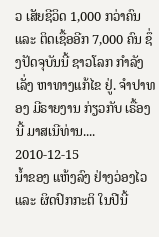ວ ເສັຍຊີວິດ 1,000 ກວ່າຄົນ ແລະ ຕິດເຊື້ອອີກ 7,000 ຄົນ ຊຶ່ງປັດຈຸບັນນີ້ ຊາວໂລກ ກໍາລັງເລັ່ງ ຫາທາງແກ້ໄຂ ຢູ່. ຈໍາປາທອງ ມີຣາຍງານ ກ່ຽວກັບ ເຣື້ອງນີ້ ມາສເນີທ່ານ....
2010-12-15
ນໍ້າຂອງ ແຫ້ງລົງ ຢ່າງວ່ອງໄວ ແລະ ຜິດປົກກະຕິ ໃນປີນີ້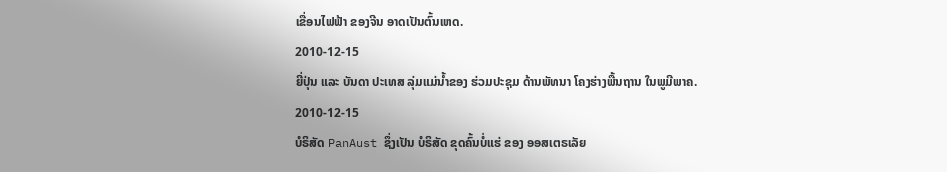ເຂື່ອນໄຟຟ້າ ຂອງຈີນ ອາດເປັນຕົ້ນເຫດ.
2010-12-15
ຍີ່ປຸ່ນ ແລະ ບັນດາ ປະເທສ ລຸ່ມແມ່ນໍ້າຂອງ ຮ່ວມປະຊຸມ ດ້ານພັທນາ ໂຄງຮ່າງພື້ນຖານ ໃນພູມີພາຄ.
2010-12-15
ບໍຣິສັດ PanAust ຊຶ່ງເປັນ ບໍຣິສັດ ຂຸດຄົ້ນບໍ່ແຮ່ ຂອງ ອອສເຕຣເລັຍ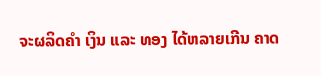ຈະຜລິດຄຳ ເງິນ ແລະ ທອງ ໄດ້ຫລາຍເກີນ ຄາດ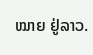ໝາຍ ຢູ່ລາວ.